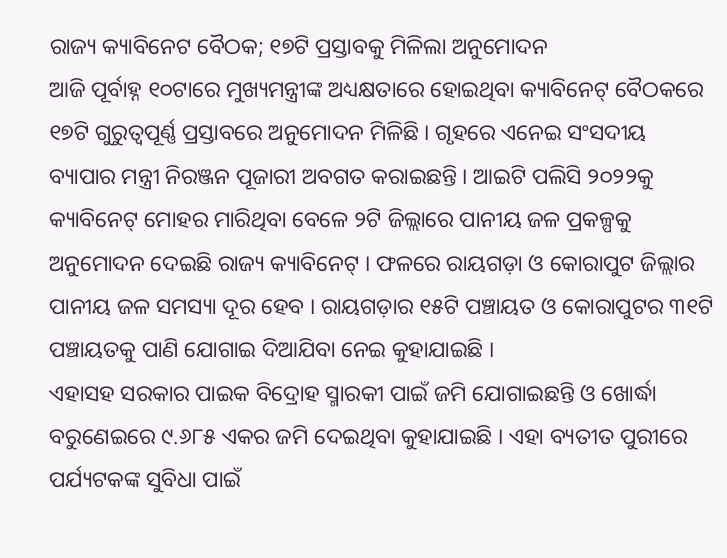ରାଜ୍ୟ କ୍ୟାବିନେଟ ବୈଠକ; ୧୭ଟି ପ୍ରସ୍ତାବକୁ ମିଳିଲା ଅନୁମୋଦନ
ଆଜି ପୂର୍ବାହ୍ନ ୧୦ଟାରେ ମୁଖ୍ୟମନ୍ତ୍ରୀଙ୍କ ଅଧ୍ୟକ୍ଷତାରେ ହୋଇଥିବା କ୍ୟାବିନେଟ୍ ବୈଠକରେ ୧୭ଟି ଗୁରୁତ୍ୱପୂର୍ଣ୍ଣ ପ୍ରସ୍ତାବରେ ଅନୁମୋଦନ ମିଳିଛି । ଗୃହରେ ଏନେଇ ସଂସଦୀୟ ବ୍ୟାପାର ମନ୍ତ୍ରୀ ନିରଞ୍ଜନ ପୂଜାରୀ ଅବଗତ କରାଇଛନ୍ତି । ଆଇଟି ପଲିସି ୨୦୨୨କୁ କ୍ୟାବିନେଟ୍ ମୋହର ମାରିଥିବା ବେଳେ ୨ଟି ଜିଲ୍ଲାରେ ପାନୀୟ ଜଳ ପ୍ରକଳ୍ପକୁ ଅନୁମୋଦନ ଦେଇଛି ରାଜ୍ୟ କ୍ୟାବିନେଟ୍ । ଫଳରେ ରାୟଗଡ଼ା ଓ କୋରାପୁଟ ଜିଲ୍ଲାର ପାନୀୟ ଜଳ ସମସ୍ୟା ଦୂର ହେବ । ରାୟଗଡ଼ାର ୧୫ଟି ପଞ୍ଚାୟତ ଓ କୋରାପୁଟର ୩୧ଟି ପଞ୍ଚାୟତକୁ ପାଣି ଯୋଗାଇ ଦିଆଯିବା ନେଇ କୁହାଯାଇଛି ।
ଏହାସହ ସରକାର ପାଇକ ବିଦ୍ରୋହ ସ୍ମାରକୀ ପାଇଁ ଜମି ଯୋଗାଇଛନ୍ତି ଓ ଖୋର୍ଦ୍ଧା ବରୁଣେଇରେ ୯.୬୮୫ ଏକର ଜମି ଦେଇଥିବା କୁହାଯାଇଛି । ଏହା ବ୍ୟତୀତ ପୁରୀରେ ପର୍ଯ୍ୟଟକଙ୍କ ସୁବିଧା ପାଇଁ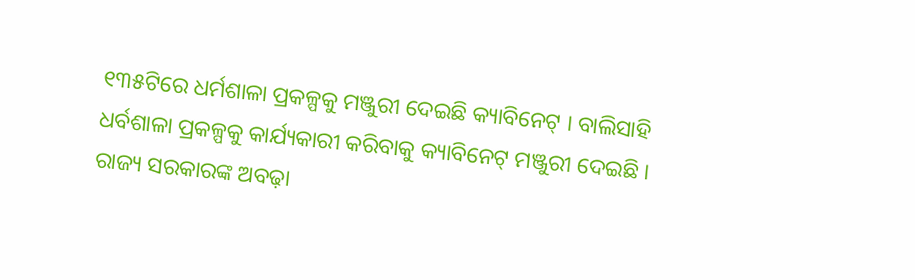୧୩୫ଟିରେ ଧର୍ମଶାଳା ପ୍ରକଳ୍ପକୁ ମଞ୍ଜୁରୀ ଦେଇଛି କ୍ୟାବିନେଟ୍ । ବାଲିସାହି ଧର୍ବଶାଳା ପ୍ରକଳ୍ପକୁ କାର୍ଯ୍ୟକାରୀ କରିବାକୁ କ୍ୟାବିନେଟ୍ ମଞ୍ଜୁରୀ ଦେଇଛି । ରାଜ୍ୟ ସରକାରଙ୍କ ଅବଢ଼ା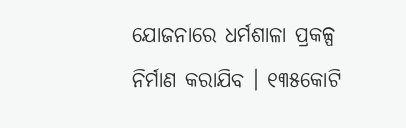ଯୋଜନାରେ ଧର୍ମଶାଳା ପ୍ରକଳ୍ପ ନିର୍ମାଣ କରାଯିବ । ୧୩୫କୋଟି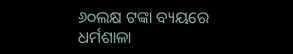୬୦ଲକ୍ଷ ଟଙ୍କା ବ୍ୟୟରେ ଧର୍ମଶାଳା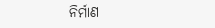ନିର୍ମାଣ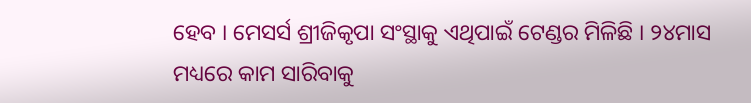ହେବ । ମେସର୍ସ ଶ୍ରୀଜିକୃପା ସଂସ୍ଥାକୁ ଏଥିପାଇଁ ଟେଣ୍ଡର ମିଳିଛି । ୨୪ମାସ ମଧ୍ୟରେ କାମ ସାରିବାକୁ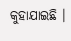କୁହାଯାଇଛି ।